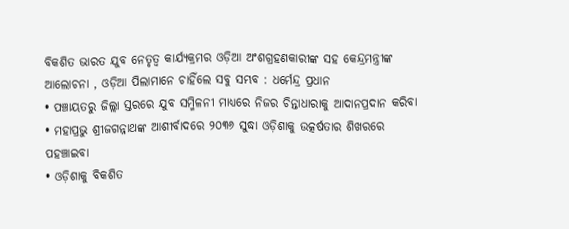ବିକଶିତ ଭାରତ ଯୁବ ନେତୃତ୍ୱ କାର୍ଯ୍ୟକ୍ରମର ଓଡ଼ିଆ ଅଂଶଗ୍ରହଣକାରୀଙ୍କ ସହ କେନ୍ଦ୍ରମନ୍ତ୍ରୀଙ୍କ ଆଲୋଚନା , ଓଡ଼ିଆ ପିଲାମାନେ ଚାହିଁଲେ ସବୁ ସମ୍ଭବ : ଧର୍ମେନ୍ଦ୍ର ପ୍ରଧାନ
• ପଞ୍ଚାୟତରୁ ଜିଲ୍ଲା ସ୍ତରରେ ଯୁବ ସମ୍ମିଳନୀ ମାଧ୍ୟରେ ନିଜର ଚିନ୍ତାଧାରାକୁ ଆଦାନପ୍ରଦାନ କରିବା
• ମହାପ୍ରଭୁ ଶ୍ରୀଜଗନ୍ନାଥଙ୍କ ଆଶୀର୍ବାଦରେ ୨୦୩୬ ସୁଦ୍ଧା ଓଡ଼ିଶାକୁ ଉତ୍କର୍ଷତାର ଶିଖରରେ ପହଞ୍ଚାଇବା
• ଓଡ଼ିଶାକୁ ବିକଶିତ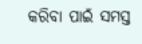କରିବା ପାଇଁ ସମସ୍ତ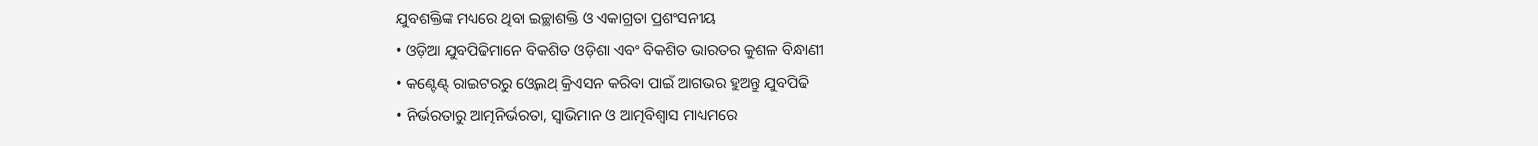ଯୁବଶକ୍ତିଙ୍କ ମଧ୍ୟରେ ଥିବା ଇଚ୍ଛାଶକ୍ତି ଓ ଏକାଗ୍ରତା ପ୍ରଶଂସନୀୟ
• ଓଡ଼ିଆ ଯୁବପିଢିମାନେ ବିକଶିତ ଓଡ଼ିଶା ଏବଂ ବିକଶିତ ଭାରତର କୁଶଳ ବିନ୍ଧାଣୀ
• କଣ୍ଟେଣ୍ଟ୍ ରାଇଟରରୁ ଓ୍ୱେଲଥ୍ କ୍ରିଏସନ କରିବା ପାଇଁ ଆଗଭର ହୁଅନ୍ତୁ ଯୁବପିଢି
• ନିର୍ଭରତାରୁ ଆତ୍ମନିର୍ଭରତା, ସ୍ୱାଭିମାନ ଓ ଆତ୍ମବିଶ୍ୱାସ ମାଧ୍ୟମରେ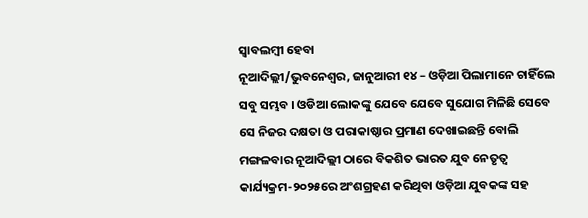ସ୍ୱାବଲମ୍ବୀ ହେବା
ନୂଆଦିଲ୍ଲୀ/ଭୁବନେଶ୍ୱର, ଜାନୁଆରୀ ୧୪ – ଓଡ଼ିଆ ପିଲାମାନେ ଚାହିଁଲେ ସବୁ ସମ୍ଭବ । ଓଡିଆ ଲୋକଙ୍କୁ ଯେବେ ଯେବେ ସୁଯୋଗ ମିଳିଛି ସେବେ ସେ ନିଜର ଦକ୍ଷତା ଓ ପରାକାଷ୍ଠାର ପ୍ରମାଣ ଦେଖାଇଛନ୍ତି ବୋଲି ମଙ୍ଗଳବାର ନୂଆଦିଲ୍ଲୀ ଠାରେ ବିକଶିତ ଭାରତ ଯୁବ ନେତୃତ୍ୱ କାର୍ଯ୍ୟକ୍ରମ-୨୦୨୫ରେ ଅଂଶଗ୍ରହଣ କରିଥିବା ଓଡ଼ିଆ ଯୁବକଙ୍କ ସହ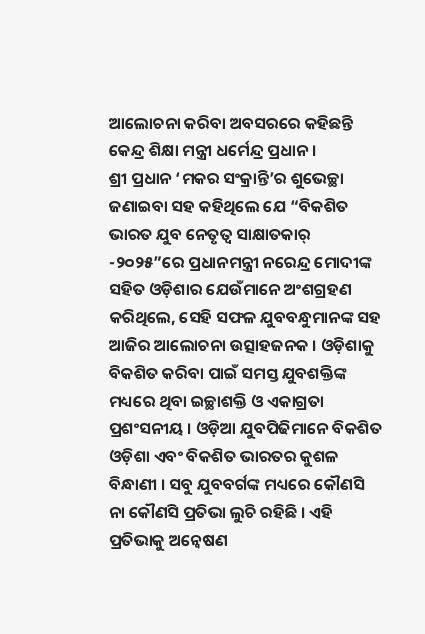ଆଲୋଚନା କରିବା ଅବସରରେ କହିଛନ୍ତି କେନ୍ଦ୍ର ଶିକ୍ଷା ମନ୍ତ୍ରୀ ଧର୍ମେନ୍ଦ୍ର ପ୍ରଧାନ ।
ଶ୍ରୀ ପ୍ରଧାନ ‘ମକର ସଂକ୍ରାନ୍ତି’ର ଶୁଭେଚ୍ଛା ଜଣାଇବା ସହ କହିଥିଲେ ଯେ “ବିକଶିତ ଭାରତ ଯୁବ ନେତୃତ୍ୱ ସାକ୍ଷାତକାର୍ -୨୦୨୫”ରେ ପ୍ରଧାନମନ୍ତ୍ରୀ ନରେନ୍ଦ୍ର ମୋଦୀଙ୍କ ସହିତ ଓଡ଼ିଶାର ଯେଉଁମାନେ ଅଂଶଗ୍ରହଣ କରିଥିଲେ, ସେହି ସଫଳ ଯୁବବନ୍ଧୁମାନଙ୍କ ସହ ଆଜିର ଆଲୋଚନା ଉତ୍ସାହଜନକ । ଓଡ଼ିଶାକୁ ବିକଶିତ କରିବା ପାଇଁ ସମସ୍ତ ଯୁବଶକ୍ତିଙ୍କ ମଧ୍ୟରେ ଥିବା ଇଚ୍ଛାଶକ୍ତି ଓ ଏକାଗ୍ରତା ପ୍ରଶଂସନୀୟ । ଓଡ଼ିଆ ଯୁବପିଢିମାନେ ବିକଶିତ ଓଡ଼ିଶା ଏବଂ ବିକଶିତ ଭାରତର କୁଶଳ ବିନ୍ଧାଣୀ । ସବୁ ଯୁବବର୍ଗଙ୍କ ମଧ୍ୟରେ କୌଣସି ନା କୌଣସି ପ୍ରତିଭା ଲୁଚି ରହିଛି । ଏହି ପ୍ରତିଭାକୁ ଅନ୍ୱେଷଣ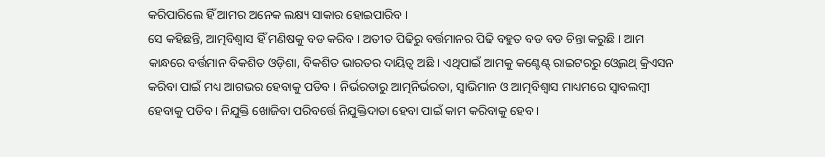କରିପାରିଲେ ହିଁ ଆମର ଅନେକ ଲକ୍ଷ୍ୟ ସାକାର ହୋଇପାରିବ ।
ସେ କହିଛନ୍ତି, ଆତ୍ମବିଶ୍ଵାସ ହିଁ ମଣିଷକୁ ବଡ କରିବ । ଅତୀତ ପିଢିରୁ ବର୍ତ୍ତମାନର ପିଢି ବହୁତ ବଡ ବଡ ଚିନ୍ତା କରୁଛି । ଆମ କାନ୍ଧରେ ବର୍ତ୍ତମାନ ବିକଶିତ ଓଡ଼ିଶା, ବିକଶିତ ଭାରତର ଦାୟିତ୍ୱ ଅଛି । ଏଥିପାଇଁ ଆମକୁ କଣ୍ଟେଣ୍ଟ୍ ରାଇଟରରୁ ଓ୍ୱେଲଥ୍ କ୍ରିଏସନ କରିବା ପାଇଁ ମଧ୍ୟ ଆଗଭର ହେବାକୁ ପଡିବ । ନିର୍ଭରତାରୁ ଆତ୍ମନିର୍ଭରତା, ସ୍ୱାଭିମାନ ଓ ଆତ୍ମବିଶ୍ୱାସ ମାଧ୍ୟମରେ ସ୍ୱାବଲମ୍ବୀ ହେବାକୁ ପଡିବ । ନିଯୁକ୍ତି ଖୋଜିବା ପରିବର୍ତ୍ତେ ନିଯୁକ୍ତିଦାତା ହେବା ପାଇଁ କାମ କରିବାକୁ ହେବ ।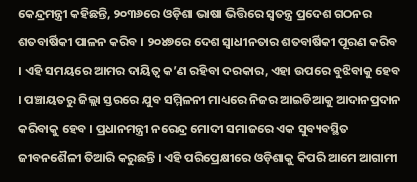କେନ୍ଦ୍ରମନ୍ତ୍ରୀ କହିଛନ୍ତି, ୨୦୩୬ରେ ଓଡ଼ିଶା ଭାଷା ଭିତ୍ତିରେ ସ୍ୱତନ୍ତ୍ର ପ୍ରଦେଶ ଗଠନର ଶତବାର୍ଷିକୀ ପାଳନ କରିବ । ୨୦୪୭ରେ ଦେଶ ସ୍ୱାଧୀନତାର ଶତବାର୍ଷିକୀ ପୂରଣ କରିବ । ଏହି ସମୟରେ ଆମର ଦାୟିତ୍ୱ କ’ଣ ରହିବା ଦରକାର, ଏହା ଉପରେ ବୁଝିବାକୁ ହେବ । ପଞ୍ଚାୟତରୁ ଜିଲ୍ଲା ସ୍ତରରେ ଯୁବ ସମ୍ମିଳନୀ ମାଧ୍ୟରେ ନିଜର ଆଇଡିଆକୁ ଆଦାନପ୍ରଦାନ କରିବାକୁ ହେବ । ପ୍ରଧାନମନ୍ତ୍ରୀ ନରେନ୍ଦ୍ର ମୋଦୀ ସମାଜରେ ଏକ ସୁବ୍ୟବସ୍ଥିତ ଜୀବନଶୈଳୀ ତିଆରି କରୁଛନ୍ତି । ଏହି ପରିପ୍ରେକ୍ଷୀରେ ଓଡ଼ିଶାକୁ କିପରି ଆମେ ଆଗାମୀ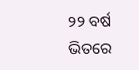୨୨ ବର୍ଷ ଭିତରେ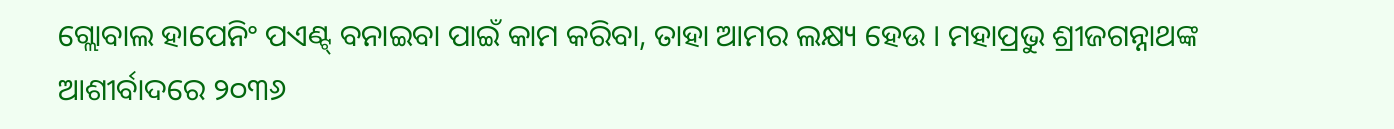ଗ୍ଲୋବାଲ ହାପେନିଂ ପଏଣ୍ଟ୍ ବନାଇବା ପାଇଁ କାମ କରିବା, ତାହା ଆମର ଲକ୍ଷ୍ୟ ହେଉ । ମହାପ୍ରଭୁ ଶ୍ରୀଜଗନ୍ନାଥଙ୍କ ଆଶୀର୍ବାଦରେ ୨୦୩୬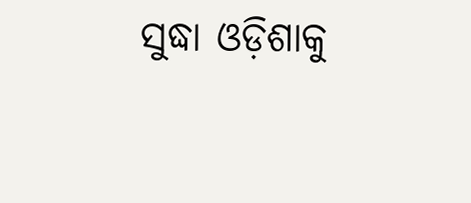ସୁଦ୍ଧା ଓଡ଼ିଶାକୁ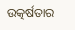ଉତ୍କର୍ଷତାର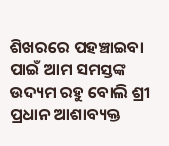ଶିଖରରେ ପହଞ୍ଚାଇବା ପାଇଁ ଆମ ସମସ୍ତଙ୍କ ଉଦ୍ୟମ ରହୁ ବୋଲି ଶ୍ରୀ ପ୍ରଧାନ ଆଶାବ୍ୟକ୍ତ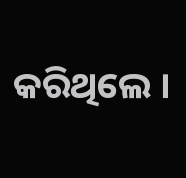କରିଥିଲେ ।